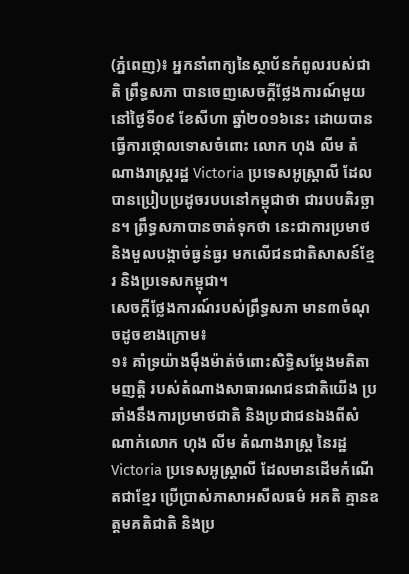(ភ្នំពេញ)៖ អ្នកនាំពាក្យនៃស្ថាប័នកំពូលរបស់ជាតិ ព្រឹទ្ធសភា បានចេញសេចក្តីថ្លែងការណ៍មួយ នៅថ្ងៃទី០៩ ខែសីហា ឆ្នាំ២០១៦នេះ ដោយបានធ្វើការថ្កោលទោសចំពោះ លោក ហុង លីម តំណាងរាស្រ្តរដ្ឋ Victoria ប្រទេសអូស្រ្តាលី ដែលបានប្រៀបប្រដូចរបបនៅកម្ពុជាថា ជារបបតិរច្ឆាន។ ព្រឹទ្ធសភាបានចាត់ទុកថា នេះជាការប្រមាថ និងមួលបង្កាច់ធ្ងន់ធ្ងរ មកលើជនជាតិសាសន៍ខ្មែរ និងប្រទេសកម្ពុជា។
សេចក្តីថ្លែងការណ៍របស់ព្រឹទ្ធសភា មាន៣ចំណុចដូចខាងក្រោម៖
១៖ គាំទ្រយ៉ាងម៉ឹងម៉ាត់ចំពោះសិទ្ធិសម្តែងមតិតាមញត្តិ របស់តំណាងសាធារណជនជាតិយើង ប្រឆាំងនឹងការប្រមាថជាតិ និងប្រជាជនឯងពីសំណាក់លោក ហុង លីម តំណាងរាស្រ្ត នៃរដ្ឋ Victoria ប្រទេសអូស្រ្តាលី ដែលមានដើមកំណើតជាខ្មែរ ប្រើប្រាស់ភាសាអសីលធម៌ អគតិ គ្មានឧត្តមគតិជាតិ និងប្រ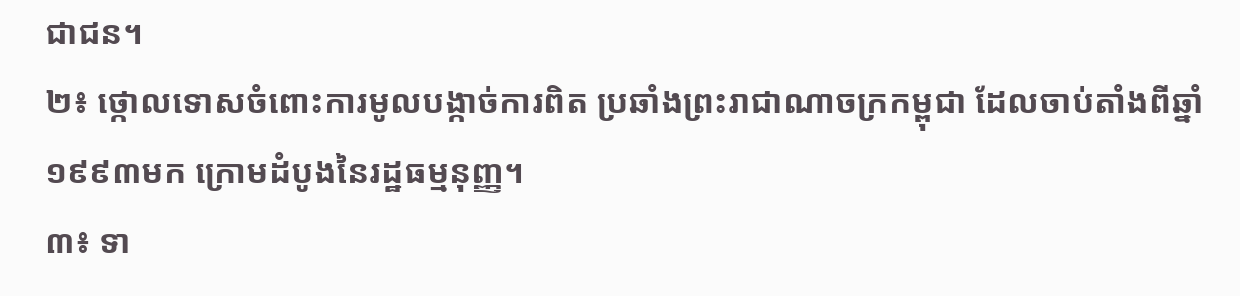ជាជន។
២៖ ថ្កោលទោសចំពោះការមូលបង្កាច់ការពិត ប្រឆាំងព្រះរាជាណាចក្រកម្ពុជា ដែលចាប់តាំងពីឆ្នាំ១៩៩៣មក ក្រោមដំបូងនៃរដ្ឋធម្មនុញ្ញ។
៣៖ ទា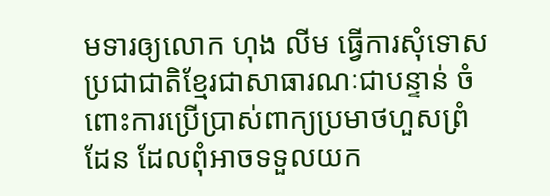មទារឲ្យលោក ហុង លីម ធ្វើការសុំទោសប្រជាជាតិខ្មែរជាសាធារណៈជាបន្ទាន់ ចំពោះការប្រើប្រាស់ពាក្យប្រមាថហួសព្រំដែន ដែលពុំអាចទទួលយក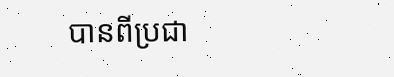បានពីប្រជា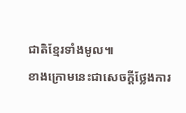ជាតិខ្មែរទាំងមូល៕
ខាងក្រោមនេះជាសេចក្តីថ្លែងការ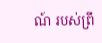ណ៍ របស់ព្រឹ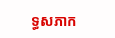ទ្ធសភាក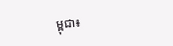ម្ពុជា៖